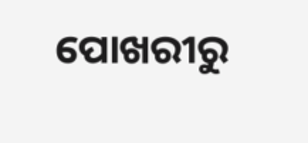ପୋଖରୀରୁ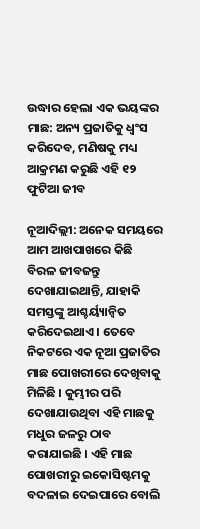ଉଦ୍ଧାର ହେଲା ଏକ ଭୟଙ୍କର ମାଛ: ଅନ୍ୟ ପ୍ରଜାତିକୁ ଧ୍ୱଂସ କରିଦେବ, ମଣିଷକୁ ମଧ୍ୟ ଆକ୍ରମଣ କରୁଛି ଏହି ୧୨ ଫୁଟିଆ ଜୀବ

ନୂଆଦିଲ୍ଲୀ: ଅନେକ ସମୟରେ ଆମ ଆଖପାଖରେ କିଛି ବିରଳ ଜୀବଜନ୍ତୁ ଦେଖାଯାଇଥାନ୍ତି, ଯାହାକି ସମସ୍ତଙ୍କୁ ଆଶ୍ଚର୍ୟ୍ୟାନ୍ୱିତ କରିଦେଇଥାଏ । ତେବେ ନିକଟରେ ଏକ ନୂଆ ପ୍ରଜାତିର ମାଛ ପୋଖରୀରେ ଦେଖିବାକୁ ମିଳିଛି । କୁମ୍ଭୀର ପରି ଦେଖାଯାଉଥିବା ଏହି ମାଛକୁ ମଧୁର ଜଳରୁ ଠାବ କରାଯାଇଛି । ଏହି ମାଛ ପୋଖରୀରୁ ଇକୋସିଷ୍ଟମକୁ ବଦଳାଇ ଦେଇପାରେ ବୋଲି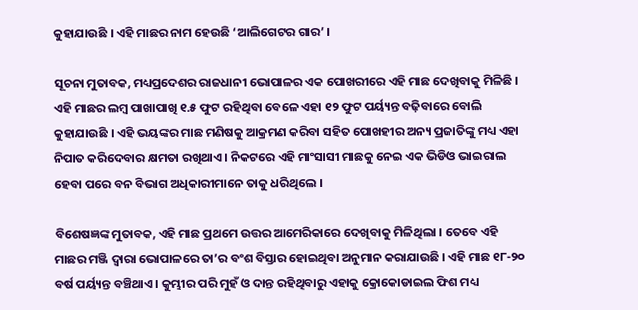କୁହାଯାଉଛି । ଏହି ମାଛର ନାମ ହେଉଛି ‘ଆଲିଗେଟର ଗାର’ ।

ସୂଚନା ମୁତାବକ, ମଧ୍ୟପ୍ରଦେଶର ରାଜଧାନୀ ଭୋପାଳର ଏକ ପୋଖରୀରେ ଏହି ମାଛ ଦେଖିବାକୁ ମିଳିଛି । ଏହି ମାଛର ଲମ୍ବ ପାଖାପାଖି ୧.୫ ଫୁଟ ରହିଥିବା ବେଳେ ଏହା ୧୨ ଫୁଟ ପର୍ୟ୍ୟନ୍ତ ବଢ଼ିବାରେ ବୋଲି କୁହାଯାଉଛି । ଏହି ଭୟଙ୍କର ମାଛ ମଣିଷକୁ ଆକ୍ରମଣ କରିବା ସହିତ ପୋଖହୀର ଅନ୍ୟ ପ୍ରଜାତିଙ୍କୁ ମଧ୍ୟ ଏହା ନିପାତ କରିଦେବାର କ୍ଷମତା ରଖିଥାଏ । ନିକଟରେ ଏହି ମାଂସାସୀ ମାଛକୁ ନେଇ ଏକ ଭିଡିଓ ଭାଇରାଲ ହେବା ପରେ ବନ ବିଭାଗ ଅଧିକାରୀମାନେ ତାକୁ ଧରିଥିଲେ ।

ବିଶେଷଜ୍ଞଙ୍କ ମୁତାବକ, ଏହି ମାଛ ପ୍ରଥମେ ଉତ୍ତର ଆମେରିକାରେ ଦେଖିବାକୁ ମିଳିଥିଲା । ତେବେ ଏହି ମାଛର ମଞ୍ଜି ଦ୍ୱାରା ଭୋପାଳରେ ତା’ର ବଂଶ ବିସ୍ତାର ହୋଇଥିବା ଅନୁମାନ କରାଯାଉଛି । ଏହି ମାଛ ୧୮-୨୦ ବର୍ଷ ପର୍ୟ୍ୟନ୍ତ ବଞ୍ଚିଥାଏ । କୁମ୍ଭୀର ପରି ମୁହଁ ଓ ଦାନ୍ତ ରହିଥିବାରୁ ଏହାକୁ କ୍ରୋକୋଡାଇଲ ଫିଶ ମଧ୍ୟ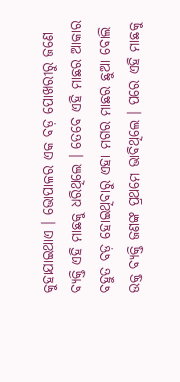କୁହାଯାଇଥାଏ । ଭୋପାଳର ଏକ ବଡ଼ ପୋଖରୀରୁ ଜଣେ ବ୍ୟକ୍ତି ଏହି ମାଛକୁ ଧରିଥିଲେ । ତେବେ ଏହି ମାଛର ଆକାର ବହୁତ ବଡ଼ ହୋଇଥିବାରୁ ଏହା ମଗର ମାଛର ଛୁଆ ବୋଲି ଉକ୍ତ ବ୍ୟକ୍ତି ଜଣଙ୍କ ପ୍ରଥମେ ଭାବିଥିଲେ । ପରେ ଏହି ମାଛକୁ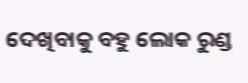ଦେଖିବାକୁ ବହୁ ଲୋକ ରୁଣ୍ଡ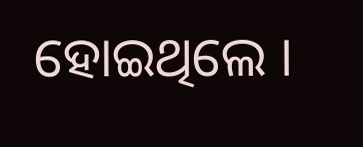ହୋଇଥିଲେ ।